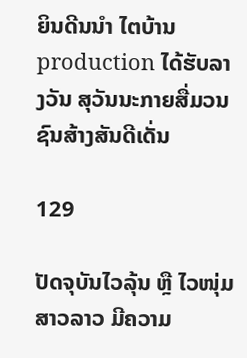ຍິນດີນນໍາ ໄຕບ້ານ production ໄດ້ຮັບລາງວັນ ສຸວັນນະກາຍສື່ມວນຊົນສ້າງສັນດີເດັ່ນ

129

ປັດຈຸບັນໄວລຸ້ນ ຫຼື ໄວໜຸ່ມສາວລາວ ມີຄວາມ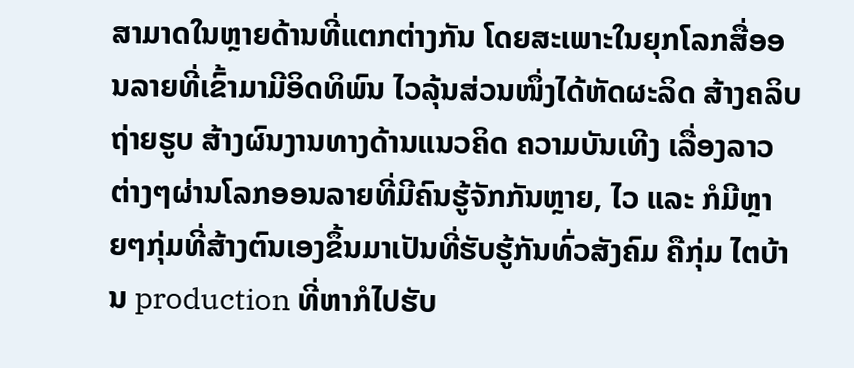ສາມາດໃນຫຼາຍດ້ານທີ່ແຕກຕ່າງກັນ ໂດຍສະເພາະໃນຍຸກໂລກສື່ອອນລາຍທີ່ເຂົ້າມາມີອິດທິພົນ ໄວລຸ້ນສ່ວນໜຶ່ງໄດ້ຫັດຜະລິດ ສ້າງຄລິບ ຖ່າຍຮູບ ສ້າງຜົນງານທາງດ້ານແນວຄິດ ຄວາມບັນເທີງ ເລື່ອງລາວຕ່າງໆຜ່ານໂລກອອນລາຍທີ່ມີຄົນຮູ້ຈັກກັນຫຼາຍ, ໄວ ແລະ ກໍມີຫຼາຍໆກຸ່ມທີ່ສ້າງຕົນເອງຂຶ້ນມາເປັນທີ່ຮັບຮູ້ກັນທົ່ວສັງຄົມ ຄືກຸ່ມ ໄຕບ້ານ production ທີ່ຫາກໍໄປຮັບ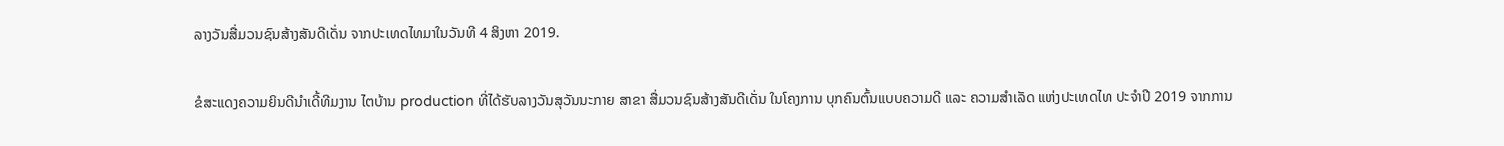ລາງວັນສື່ມວນຊົນສ້າງສັນດີເດັ່ນ ຈາກປະເທດໄທມາໃນວັນທີ 4 ສິງຫາ 2019.

ຂໍສະແດງຄວາມຍິນດີນໍາເດີ້ທີມງານ ໄຕບ້ານ production ທີ່ໄດ້ຮັບລາງວັນສຸວັນນະກາຍ ສາຂາ ສື່ມວນຊົນສ້າງສັນດີເດັ່ນ ໃນໂຄງການ ບຸກຄົນຕົ້ນແບບຄວາມດີ ແລະ ຄວາມສໍາເລັດ ແຫ່ງປະເທດໄທ ປະຈໍາປີ 2019 ຈາກການ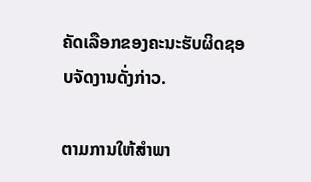ຄັດເລືອກຂອງຄະນະຮັບຜິດຊອບຈັດງານດັ່ງກ່າວ.

ຕາມການໃຫ້ສໍາພາ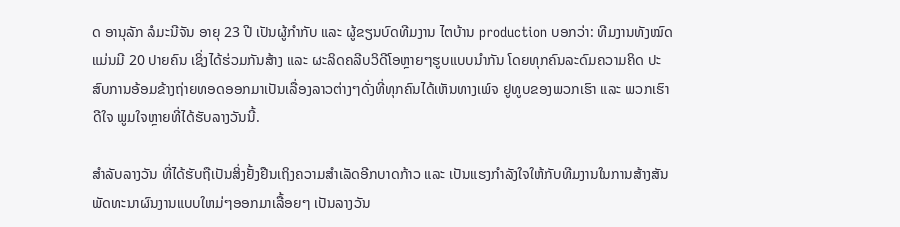ດ ອານຸລັກ ລໍມະນີຈັນ ອາຍຸ 23 ປີ ເປັນຜູ້ກໍາກັບ ແລະ ຜູ້ຂຽນບົດທີມງານ ໄຕບ້ານ production ບອກວ່າ: ທີມງານທັງໝົດແມ່ນມີ 20 ປາຍຄົນ ເຊິ່ງໄດ້ຮ່ວມກັນສ້າງ ແລະ ຜະລິດຄລີບວິດີໂອຫຼາຍໆຮູບແບບນໍາກັນ ໂດຍທຸກຄົນລະດົມຄວາມຄິດ ປະສົບການອ້ອມຂ້າງຖ່າຍທອດອອກມາເປັນເລື່ອງລາວຕ່າງໆດັ່ງທີ່ທຸກຄົນໄດ້ເຫັນທາງເພ໌ຈ ຢູທູບຂອງພວກເຮົາ ແລະ ພວກເຮົາດີໃຈ ພູມໃຈຫຼາຍທີ່ໄດ້ຮັບລາງວັນນີ້.

ສໍາລັບລາງວັນ ທີ່ໄດ້ຮັບຖືເປັນສິ່ງຢັ້ງຢືນເຖິງຄວາມສຳເລັດອີກບາດກ້າວ ແລະ ເປັນແຮງກຳລັງໃຈໃຫ້ກັບທີມງານໃນການສ້າງສັນ ພັດທະນາຜົນງານແບບໃຫມ່ໆອອກມາເລື້ອຍໆ ເປັນລາງວັນ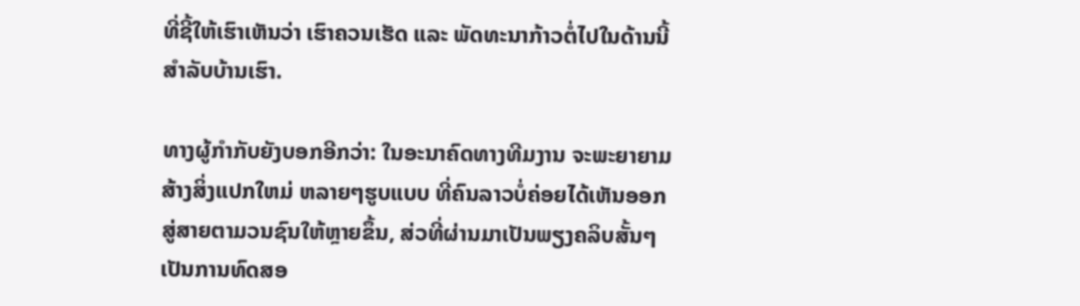ທີ່ຊີ້ໃຫ້ເຮົາເຫັນວ່າ ເຮົາຄວນເຮັດ ແລະ ພັດທະນາກ້າວຕໍ່ໄປໃນດ້ານນີ້ສໍາລັບບ້ານເຮົາ.

ທາງຜູ້ກຳກັບຍັງບອກອີກວ່າ: ໃນອະນາຄົດທາງທີມງານ ຈະພະຍາຍາມສ້າງສິ່ງແປກໃຫມ່ ຫລາຍໆຮູບແບບ ທີ່ຄົນລາວບໍ່ຄ່ອຍໄດ້ເຫັນອອກສູ່ສາຍຕາມວນຊົນໃຫ້ຫຼາຍຂຶ້ນ, ສ່ວທີ່ຜ່ານມາເປັນພຽງຄລິບສັ້ນໆເປັນການທົດສອ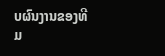ບຜົນງານຂອງທີມ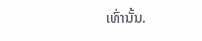ເທົ່ານັ້ນ.